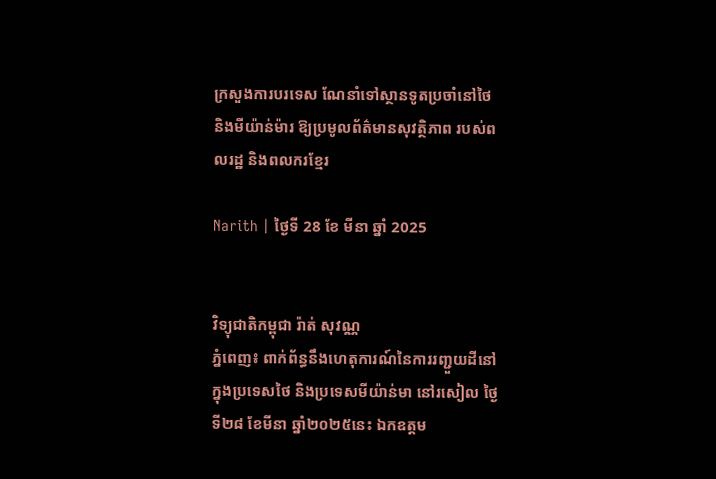ក្រសួងការបរទេស ណែនាំទៅស្ថានទូតប្រចាំនៅថៃ និងមីយ៉ាន់ម៉ារ ឱ្យប្រមូលព័ត៌មានសុវត្ថិភាព របស់ពលរដ្ឋ និងពលករខ្មែរ

Narith | ថ្ងៃទី 28 ខែ មីនា ឆ្នាំ 2025


វិទ្យុជាតិកម្ពុជា រ៉ាត់ សុវណ្ណ
ភ្នំពេញ៖ ពាក់ព័ន្ធនឹងហេតុការណ៍នៃការរញ្ជួយដីនៅក្នុងប្រទេសថៃ និងប្រទេសមីយ៉ាន់មា នៅរសៀល ថ្ងៃទី២៨ ខែមីនា ឆ្នាំ២០២៥នេះ ឯកឧត្តម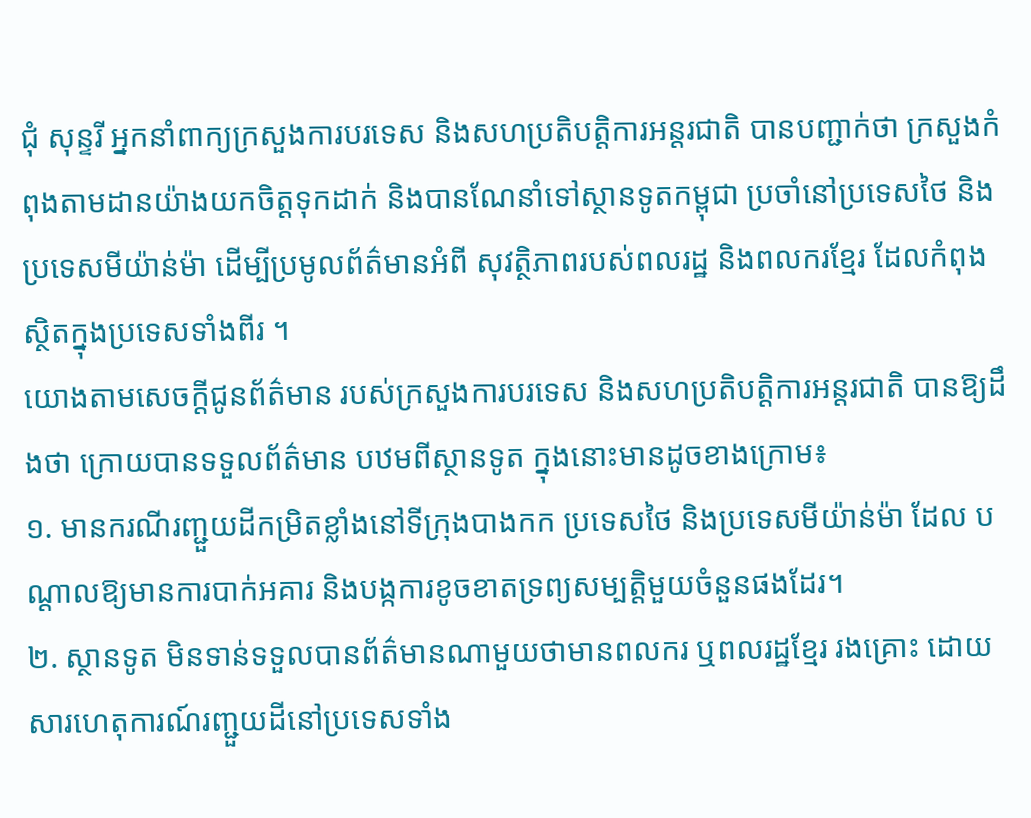ជុំ សុន្ទរី អ្នកនាំពាក្យក្រសួងការបរទេស និងសហប្រតិបត្តិការអន្តរជាតិ បានបញ្ជាក់ថា ក្រសួងកំពុងតាមដានយ៉ាងយកចិត្តទុកដាក់ និងបានណែនាំទៅស្ថានទូតកម្ពុជា ប្រចាំនៅប្រទេសថៃ និងប្រទេសមីយ៉ាន់ម៉ា ដើម្បីប្រមូលព័ត៌មានអំពី សុវត្ថិភាពរបស់ពលរដ្ឋ និងពលករខ្មែរ ដែលកំពុងស្ថិតក្នុងប្រទេសទាំងពីរ ។
យោងតាមសេចក្តីជូនព័ត៌មាន របស់ក្រសួងការបរទេស និងសហប្រតិបត្តិការអន្តរជាតិ បានឱ្យដឹងថា ក្រោយបានទទួលព័ត៌មាន បឋមពីស្ថានទូត ក្នុងនោះមានដូចខាងក្រោម៖
១. មានករណីរញ្ជួយដីកម្រិតខ្លាំងនៅទីក្រុងបាងកក ប្រទេសថៃ និងប្រទេសមីយ៉ាន់ម៉ា ដែល បណ្តាលឱ្យមានការបាក់អគារ និងបង្កការខូចខាតទ្រព្យសម្បត្តិមួយចំនួនផងដែរ។
២. ស្ថានទូត មិនទាន់ទទួលបានព័ត៌មានណាមួយថាមានពលករ ឬពលរដ្ឋខ្មែរ រងគ្រោះ ដោយសារហេតុការណ៍រញ្ជួយដីនៅប្រទេសទាំង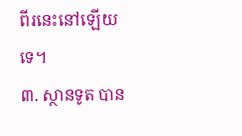ពីរនេះនៅឡើយទេ។
៣. ស្ថានទូត បាន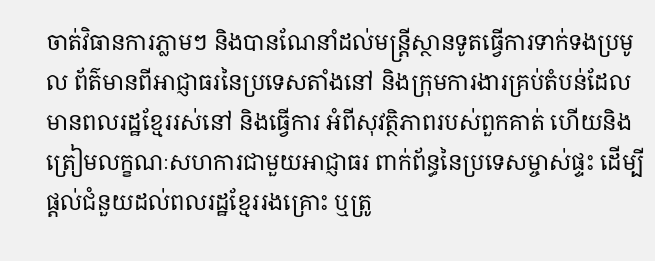ចាត់វិធានការភ្លាមៗ និងបានណែនាំដល់មន្ត្រីស្ថានទូតធ្វើការទាក់ទងប្រមូល ព័ត៌មានពីអាជ្ញាធរនៃប្រទេសតាំងនៅ និងក្រុមការងារគ្រប់តំបន់ដែលមានពលរដ្ឋខ្មែររស់នៅ និងធ្វើការ អំពីសុវត្ថិភាពរបស់ពួកគាត់ ហើយនិងត្រៀមលក្ខណៈសហការជាមួយអាជ្ញាធរ ពាក់ព័ន្ធនៃប្រទេសម្ចាស់ផ្ទះ ដើម្បីផ្តល់ជំនួយដល់ពលរដ្ឋខ្មែររងគ្រោះ ឬត្រូ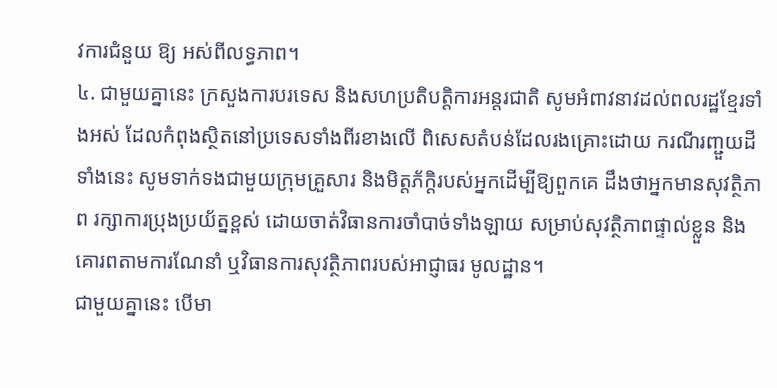វការជំនួយ ឱ្យ អស់ពីលទ្ធភាព។
៤. ជាមួយគ្នានេះ ក្រសួងការបរទេស និងសហប្រតិបត្តិការអន្តរជាតិ សូមអំពាវនាវដល់ពលរដ្ឋខ្មែរទាំងអស់ ដែលកំពុងស្ថិតនៅប្រទេសទាំងពីរខាងលើ ពិសេសតំបន់ដែលរងគ្រោះដោយ ករណីរញ្ជួយដីទាំងនេះ សូមទាក់ទងជាមួយក្រុមគ្រួសារ និងមិត្តភ័ក្តិរបស់អ្នកដើម្បីឱ្យពួកគេ ដឹងថាអ្នកមានសុវត្ថិភាព រក្សាការប្រុងប្រយ័ត្នខ្ពស់ ដោយចាត់វិធានការចាំបាច់ទាំងឡាយ សម្រាប់សុវត្ថិភាពផ្ទាល់ខ្លួន និងគោរពតាមការណែនាំ ឬវិធានការសុវត្ថិភាពរបស់អាជ្ញាធរ មូលដ្ឋាន។
ជាមួយគ្នានេះ បេីមា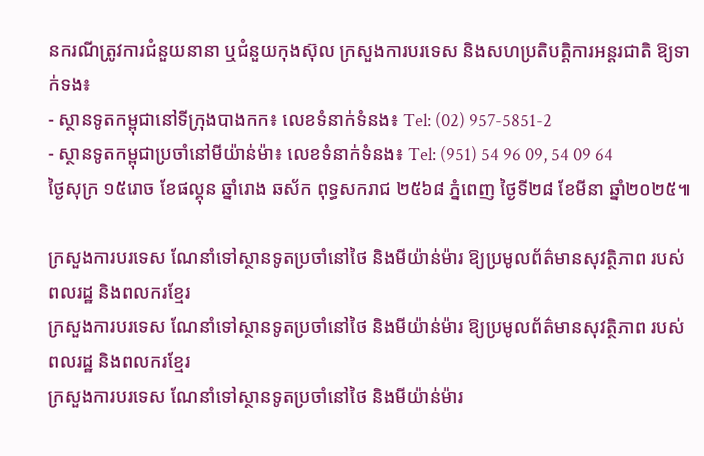នករណីត្រូវការជំនួយនានា ឬជំនួយកុងស៊ុល ក្រសួងការបរទេស និងសហប្រតិបត្តិការអន្តរជាតិ ឱ្យទាក់ទង៖
- ស្ថានទូតកម្ពុជានៅទីក្រុងបាងកក៖ លេខទំនាក់ទំនង៖ Tel: (02) 957-5851-2
- ស្ថានទូតកម្ពុជាប្រចាំនៅមីយ៉ាន់ម៉ា៖ លេខទំនាក់ទំនង៖ Tel: (951) 54 96 09, 54 09 64
ថ្ងៃសុក្រ ១៥រោច ខែផល្គុន ឆ្នាំរោង ឆស័ក ពុទ្ធសករាជ ២៥៦៨ ភ្នំពេញ ថ្ងៃទី២៨ ខែមីនា ឆ្នាំ២០២៥៕

ក្រសួងការបរទេស ណែនាំទៅស្ថានទូតប្រចាំនៅថៃ និងមីយ៉ាន់ម៉ារ ឱ្យប្រមូលព័ត៌មានសុវត្ថិភាព របស់ពលរដ្ឋ និងពលករខ្មែរ
ក្រសួងការបរទេស ណែនាំទៅស្ថានទូតប្រចាំនៅថៃ និងមីយ៉ាន់ម៉ារ ឱ្យប្រមូលព័ត៌មានសុវត្ថិភាព របស់ពលរដ្ឋ និងពលករខ្មែរ
ក្រសួងការបរទេស ណែនាំទៅស្ថានទូតប្រចាំនៅថៃ និងមីយ៉ាន់ម៉ារ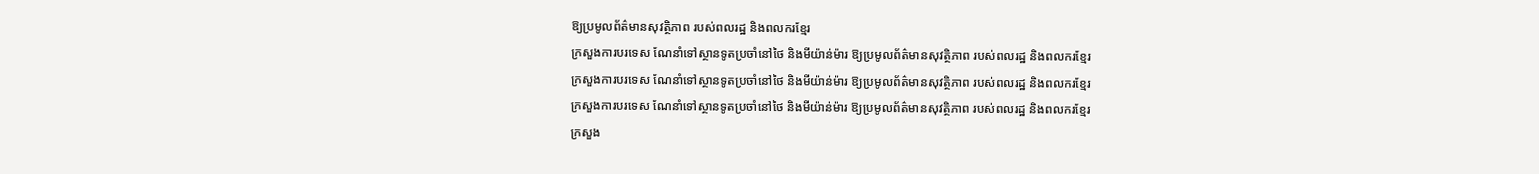ឱ្យប្រមូលព័ត៌មានសុវត្ថិភាព របស់ពលរដ្ឋ និងពលករខ្មែរ
ក្រសួងការបរទេស ណែនាំទៅស្ថានទូតប្រចាំនៅថៃ និងមីយ៉ាន់ម៉ារ ឱ្យប្រមូលព័ត៌មានសុវត្ថិភាព របស់ពលរដ្ឋ និងពលករខ្មែរ
ក្រសួងការបរទេស ណែនាំទៅស្ថានទូតប្រចាំនៅថៃ និងមីយ៉ាន់ម៉ារ ឱ្យប្រមូលព័ត៌មានសុវត្ថិភាព របស់ពលរដ្ឋ និងពលករខ្មែរ
ក្រសួងការបរទេស ណែនាំទៅស្ថានទូតប្រចាំនៅថៃ និងមីយ៉ាន់ម៉ារ ឱ្យប្រមូលព័ត៌មានសុវត្ថិភាព របស់ពលរដ្ឋ និងពលករខ្មែរ
ក្រសួង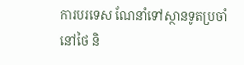ការបរទេស ណែនាំទៅស្ថានទូតប្រចាំនៅថៃ និ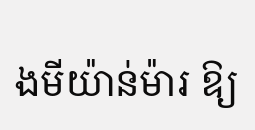ងមីយ៉ាន់ម៉ារ ឱ្យ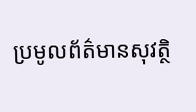ប្រមូលព័ត៌មានសុវត្ថិ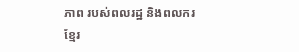ភាព របស់ពលរដ្ឋ និងពលករខ្មែរ